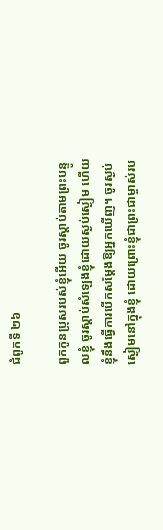ជំពូកទី ២៦

ពួកកូនប្រុសរបស់ខ្ញុំអើយ ចូរស្ដាប់តាមព្រះបន្ទូលខ្ញុំ ចូរស្តាប់សំឡេងខ្ញុំដោយស្ងប់ស្ងៀម ហើយខ្ញុំនឹងធ្វើការបើកសម្ដែងឱ្យអ្នកឃើញ។ ចូរស្ងប់ស្ងៀមនៅក្នុងខ្ញុំ ដោយព្រោះខ្ញុំជាព្រះជាម្ចាស់រប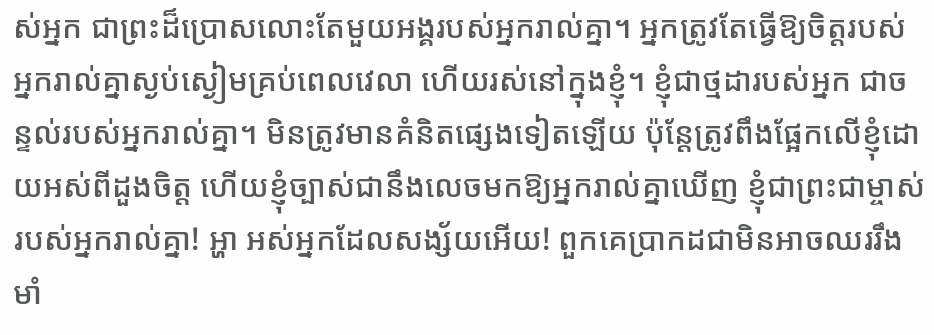ស់អ្នក ជាព្រះដ៏ប្រោសលោះតែមួយអង្គរបស់អ្នករាល់គ្នា។ អ្នកត្រូវតែធ្វើឱ្យចិត្តរបស់អ្នករាល់គ្នាស្ងប់ស្ងៀមគ្រប់ពេលវេលា ហើយរស់នៅក្នុងខ្ញុំ។ ខ្ញុំជាថ្មដារបស់អ្នក ជាចន្ទល់របស់អ្នករាល់គ្នា។ មិនត្រូវមានគំនិតផ្សេងទៀតឡើយ ប៉ុន្តែត្រូវពឹងផ្អែកលើខ្ញុំដោយអស់ពីដួងចិត្ត ហើយខ្ញុំច្បាស់ជានឹងលេចមកឱ្យអ្នករាល់គ្នាឃើញ ខ្ញុំជាព្រះជាម្ចាស់របស់អ្នករាល់គ្នា! អ្ហា អស់អ្នកដែលសង្ស័យអើយ! ពួកគេប្រាកដជាមិនអាចឈររឹងមាំ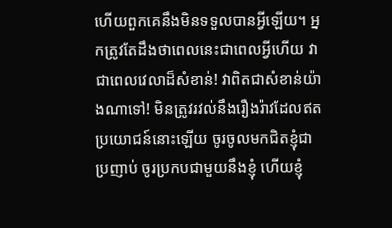ហើយពួកគេនឹងមិនទទួលបានអ្វីឡើយ។ អ្នកត្រូវតែដឹងថាពេលនេះជាពេលអ្វីហើយ វាជាពេលវេលាដ៏សំខាន់! វាពិតជាសំខាន់យ៉ាងណាទៅ! មិនត្រូវរវល់នឹងរឿងរ៉ាវដែលឥតប្រយោជន៍នោះឡើយ ចូរចូលមកជិតខ្ញុំជាប្រញាប់ ចូរប្រកបជាមួយនឹងខ្ញុំ ហើយខ្ញុំ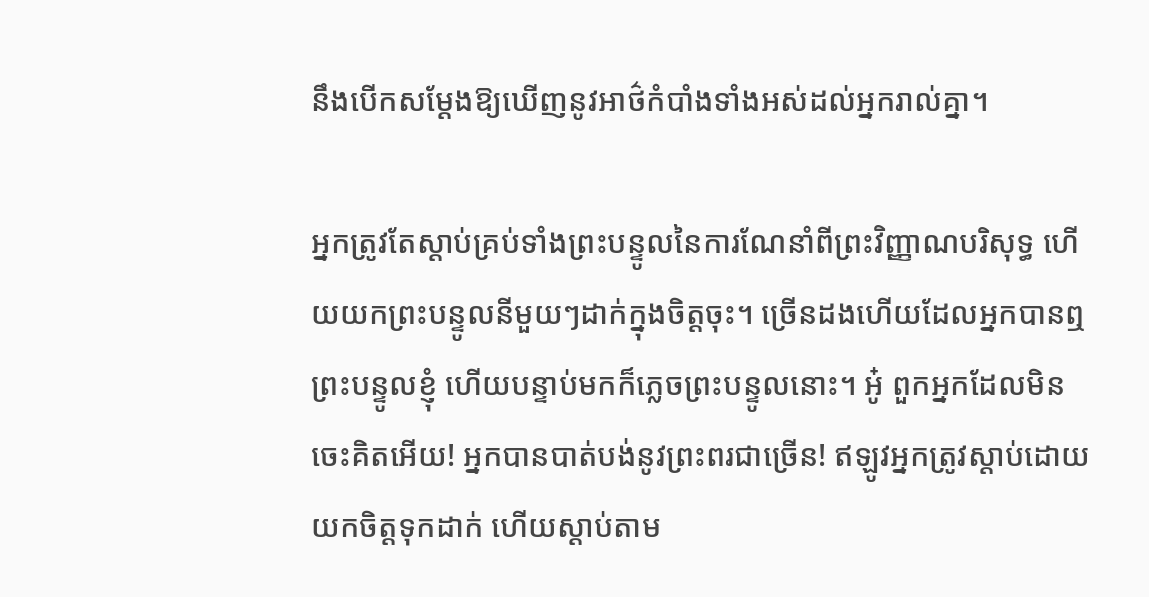នឹងបើកសម្ដែងឱ្យឃើញនូវអាថ៌កំបាំងទាំងអស់ដល់អ្នករាល់គ្នា។

អ្នកត្រូវតែស្តាប់គ្រប់ទាំងព្រះបន្ទូលនៃការណែនាំពីព្រះវិញ្ញាណបរិសុទ្ធ ហើយយកព្រះបន្ទូលនីមួយៗដាក់ក្នុងចិត្តចុះ។ ច្រើនដងហើយដែលអ្នកបានឮព្រះបន្ទូលខ្ញុំ ហើយបន្ទាប់មកក៏ភ្លេចព្រះបន្ទូលនោះ។ អូ៎ ពួកអ្នកដែលមិនចេះគិតអើយ! អ្នកបានបាត់បង់នូវព្រះពរជាច្រើន! ឥឡូវអ្នកត្រូវស្តាប់ដោយយកចិត្តទុកដាក់ ហើយស្ដាប់តាម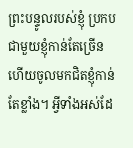ព្រះបន្ទូលរបស់ខ្ញុំ ប្រកបជាមួយខ្ញុំកាន់តែច្រើន ហើយចូលមកជិតខ្ញុំកាន់តែខ្លាំង។ អ្វីទាំងអស់ដែ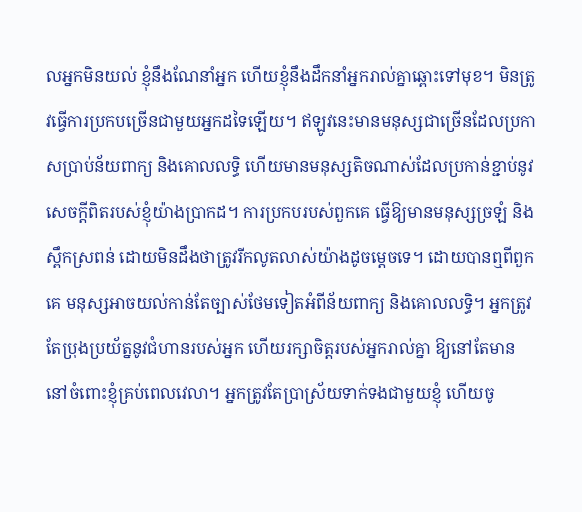លអ្នកមិនយល់ ខ្ញុំនឹងណែនាំអ្នក ហើយខ្ញុំនឹងដឹកនាំអ្នករាល់គ្នាឆ្ពោះទៅមុខ។ មិនត្រូវធ្វើការប្រកបច្រើនជាមួយអ្នកដទៃឡើយ។ ឥឡូវនេះមានមនុស្សជាច្រើនដែលប្រកាសប្រាប់ន័យពាក្យ និងគោលលទ្ធិ ហើយមានមនុស្សតិចណាស់ដែលប្រកាន់ខ្ជាប់នូវសេចក្ដីពិតរបស់ខ្ញុំយ៉ាងប្រាកដ។ ការប្រកបរបស់ពួកគេ ធ្វើឱ្យមានមនុស្សច្រឡំ និងស្ពឹកស្រពន់ ដោយមិនដឹងថាត្រូវរីកលូតលាស់យ៉ាងដូចម្ដេចទេ។ ដោយបានឮពីពួកគេ មនុស្សអាចយល់កាន់តែច្បាស់ថែមទៀតអំពីន័យពាក្យ និងគោលលទ្ធិ។ អ្នកត្រូវតែប្រុងប្រយ័ត្ននូវជំហានរបស់អ្នក ហើយរក្សាចិត្តរបស់អ្នករាល់គ្នា ឱ្យនៅតែមាននៅចំពោះខ្ញុំគ្រប់ពេលវេលា។ អ្នកត្រូវតែប្រាស្រ័យទាក់ទងជាមួយខ្ញុំ ហើយចូ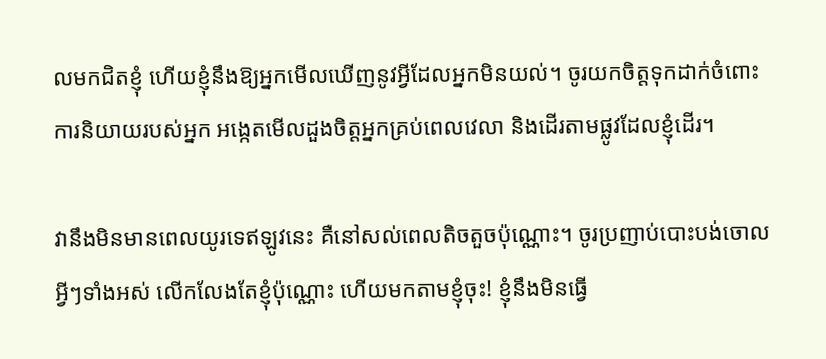លមកជិតខ្ញុំ ហើយខ្ញុំនឹងឱ្យអ្នកមើលឃើញនូវអ្វីដែលអ្នកមិនយល់។ ចូរយកចិត្តទុកដាក់ចំពោះការនិយាយរបស់អ្នក អង្កេតមើលដួងចិត្តអ្នកគ្រប់ពេលវេលា និងដើរតាមផ្លូវដែលខ្ញុំដើរ។

វានឹងមិនមានពេលយូរទេឥឡូវនេះ គឺនៅសល់ពេលតិចតួចប៉ុណ្ណោះ។ ចូរប្រញាប់បោះបង់ចោលអ្វីៗទាំងអស់ លើកលែងតែខ្ញុំប៉ុណ្ណោះ ហើយមកតាមខ្ញុំចុះ! ខ្ញុំនឹងមិនធ្វើ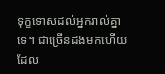ទុក្ខទោសដល់អ្នករាល់គ្នាទេ។ ជាច្រើនដងមកហើយដែល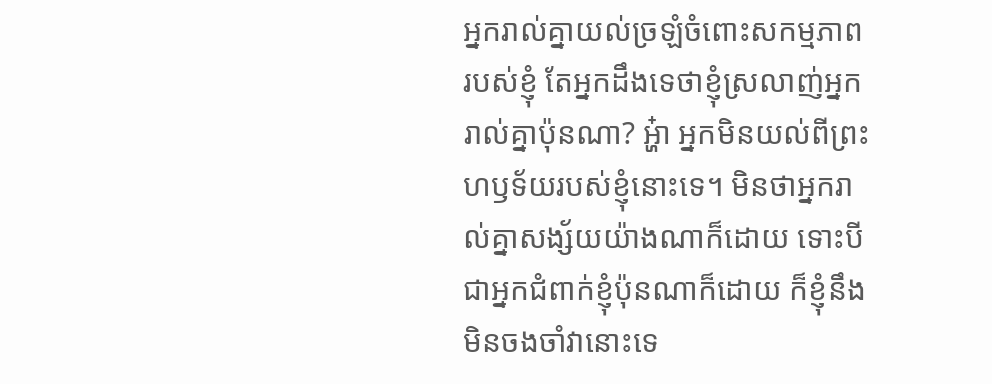អ្នករាល់គ្នាយល់ច្រឡំចំពោះសកម្មភាពរបស់ខ្ញុំ តែអ្នកដឹងទេថាខ្ញុំស្រលាញ់អ្នករាល់គ្នាប៉ុនណា? អ្ហ៎ា អ្នកមិនយល់ពីព្រះហឫទ័យរបស់ខ្ញុំនោះទេ។ មិនថាអ្នករាល់គ្នាសង្ស័យយ៉ាងណាក៏ដោយ ទោះបីជាអ្នកជំពាក់ខ្ញុំប៉ុនណាក៏ដោយ ក៏ខ្ញុំនឹងមិនចងចាំវានោះទេ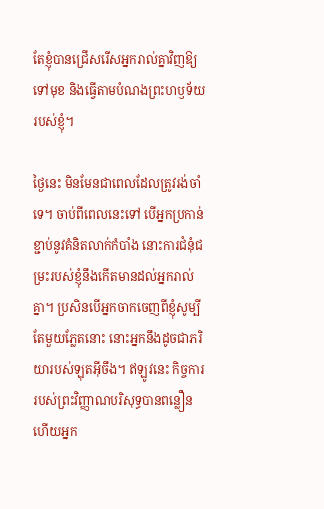តែខ្ញុំបានជ្រើសរើសអ្នករាល់គ្នាវិញឱ្យទៅមុខ និងធ្វើតាមបំណងព្រះហឫទ័យរបស់ខ្ញុំ។

ថ្ងៃនេះ មិនមែនជាពេលដែលត្រូវរង់ចាំទេ។ ចាប់ពីពេលនេះទៅ បើអ្នកប្រកាន់ខ្ជាប់នូវគំនិតលាក់កំបាំង នោះការជំនុំជម្រះរបស់ខ្ញុំនឹងកើតមានដល់អ្នករាល់គ្នា។ ប្រសិនបើអ្នកចាកចេញពីខ្ញុំសូម្បីតែមួយភ្លែតនោះ នោះអ្នកនឹងដូចជាភរិយារបស់ឡុតអ៊ីចឹង។ ឥឡូវនេះ កិច្ចការរបស់ព្រះវិញ្ញាណបរិសុទ្ធបានពន្លឿន ហើយអ្នក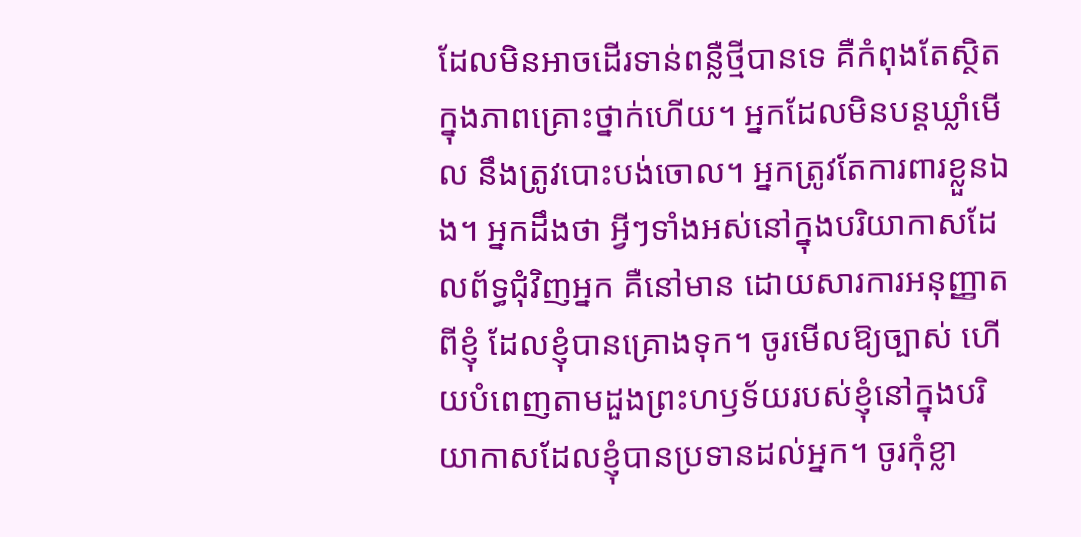ដែលមិនអាចដើរទាន់ពន្លឺថ្មីបានទេ គឺកំពុងតែស្ថិតក្នុងភាពគ្រោះថ្នាក់ហើយ។ អ្នកដែលមិនបន្ដឃ្លាំមើល នឹងត្រូវបោះបង់ចោល។ អ្នកត្រូវតែការពារខ្លួនឯង។ អ្នកដឹងថា អ្វីៗទាំងអស់នៅក្នុងបរិយាកាសដែលព័ទ្ធជុំវិញអ្នក គឺនៅមាន ដោយសារការអនុញ្ញាតពីខ្ញុំ ដែលខ្ញុំបានគ្រោងទុក។ ចូរមើលឱ្យច្បាស់ ហើយបំពេញតាមដួងព្រះហឫទ័យរបស់ខ្ញុំនៅក្នុងបរិយាកាសដែលខ្ញុំបានប្រទានដល់អ្នក។ ចូរកុំខ្លា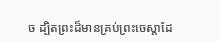ច ដ្បិតព្រះដ៏មានគ្រប់ព្រះចេស្ដាដែ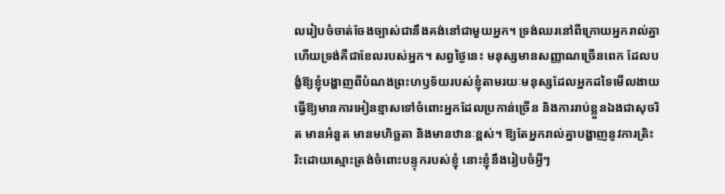លរៀបចំចាត់ចែងច្បាស់ជានឹងគង់នៅជាមួយអ្នក។ ទ្រង់ឈរនៅពីក្រោយអ្នករាល់គ្នា ហើយទ្រង់គឺជាខែលរបស់អ្នក។ សព្វថ្ងៃនេះ មនុស្សមានសញ្ញាណច្រើនពេក ដែលបង្ខំឱ្យខ្ញុំបង្ហាញពីបំណងព្រះហឫទ័យរបស់ខ្ញុំតាមរយៈមនុស្សដែលអ្នកដទៃមើលងាយ ធ្វើឱ្យមានការអៀនខ្មាសទៅចំពោះអ្នកដែលប្រកាន់ច្រើន និងការរាប់ខ្លួនឯងជាសុចរិត មានអំនួត មានមហិច្ឆតា និងមានឋានៈខ្ពស់។ ឱ្យតែអ្នករាល់គ្នាបង្ហាញនូវការត្រិះរិះដោយស្មោះត្រង់ចំពោះបន្ទុករបស់ខ្ញុំ នោះខ្ញុំនឹងរៀបចំអ្វីៗ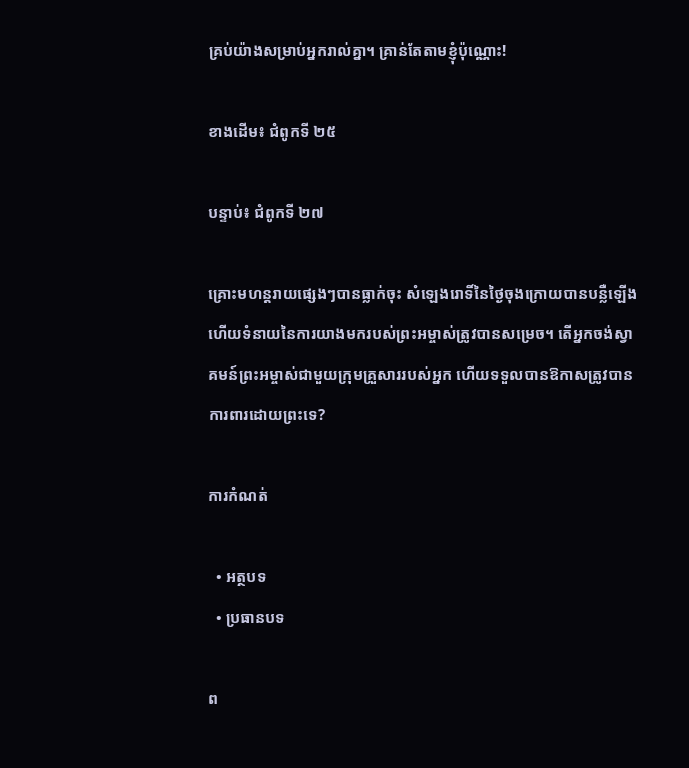គ្រប់យ៉ាងសម្រាប់អ្នករាល់គ្នា។ គ្រាន់តែតាមខ្ញុំប៉ុណ្ណោះ!

ខាងដើម៖ ជំពូកទី ២៥

បន្ទាប់៖ ជំពូកទី ២៧

គ្រោះមហន្តរាយផ្សេងៗបានធ្លាក់ចុះ សំឡេងរោទិ៍នៃថ្ងៃចុងក្រោយបានបន្លឺឡើង ហើយទំនាយនៃការយាងមករបស់ព្រះអម្ចាស់ត្រូវបានសម្រេច។ តើអ្នកចង់ស្វាគមន៍ព្រះអម្ចាស់ជាមួយក្រុមគ្រួសាររបស់អ្នក ហើយទទួលបានឱកាសត្រូវបានការពារដោយព្រះទេ?

ការកំណត់

  • អត្ថបទ
  • ប្រធានបទ

ព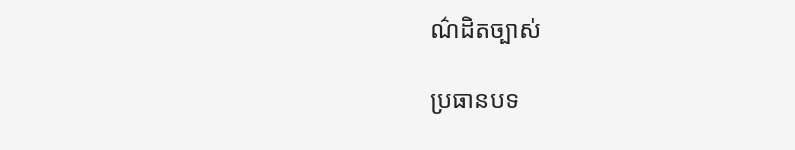ណ៌ដិតច្បាស់

ប្រធានបទ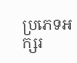ប្រភេទអក្សរ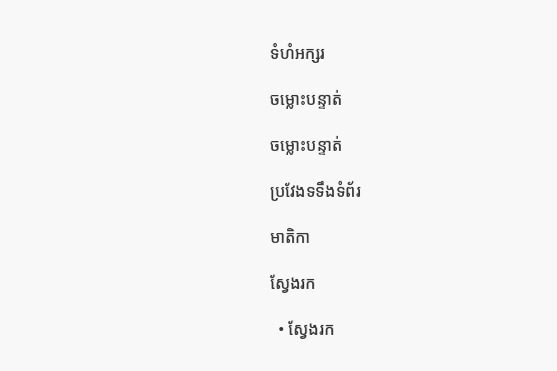ទំហំអក្សរ

ចម្លោះបន្ទាត់

ចម្លោះបន្ទាត់

ប្រវែងទទឹងទំព័រ

មាតិកា

ស្វែងរក

  • ស្វែងរក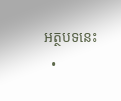អត្ថបទនេះ
  •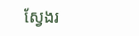ស្វែងរ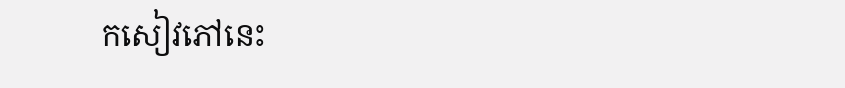កសៀវភៅនេះ